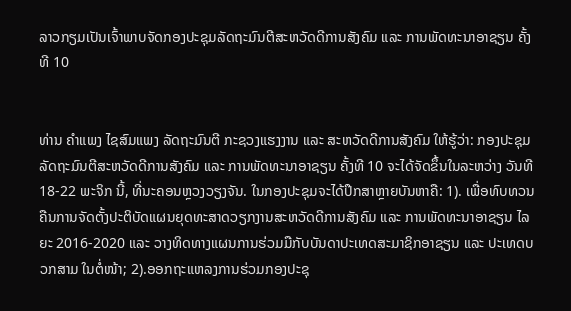ລາວກຽມເປັນເຈົ້າພາບຈັດກອງປະຊຸມລັດຖະມົນຕີສະຫວັດດີການສັງຄົມ ແລະ ການພັດທະນາອາຊຽນ ຄັ້ງທີ 10


ທ່ານ ຄຳແພງ ໄຊສົມແພງ ລັດຖະມົນຕີ ກະຊວງແຮງງານ ແລະ ສະຫວັດດີການສັງຄົມ ໃຫ້ຮູ້ວ່າ: ກອງປະຊຸມລັດຖະມົນຕີສະຫວັດດີການສັງຄົມ ແລະ ການພັດທະນາອາຊຽນ ຄັ້ງທີ 10 ຈະໄດ້ຈັດຂຶ້ນໃນລະຫວ່າງ ວັນທີ 18-22 ພະຈິກ ນີ້, ທີ່ນະຄອນຫຼວງວຽງຈັນ. ໃນກອງປະຊຸມຈະໄດ້ປຶກສາຫຼາຍບັນຫາຄື: 1). ເພື່ອທົບທວນຄືນການຈັດຕັ້ງປະຕິບັດແຜນຍຸດທະສາດວຽກງານສະຫວັດດີການສັງຄົມ ແລະ ການພັດທະນາອາຊຽນ ໄລຍະ 2016-2020 ແລະ ວາງທິດທາງແຜນການຮ່ວມມືກັບບັນດາປະເທດສະມາຊິກອາຊຽນ ແລະ ປະເທດບວກສາມ ໃນຕໍ່ໜ້າ; 2).ອອກຖະແຫລງການຮ່ວມກອງປະຊຸ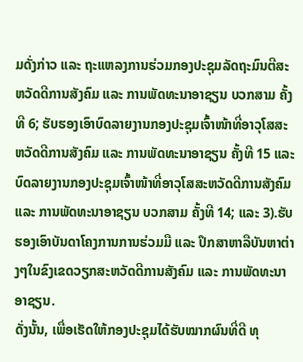ມດັ່ງກ່າວ ແລະ ຖະແຫລງການຮ່ວມກອງປະຊຸມລັດຖະມົນຕີສະຫວັດດີການສັງຄົມ ແລະ ການພັດທະນາອາຊຽນ ບວກສາມ ຄັ້ງທີ 6; ຮັບຮອງເອົາບົດລາຍງານກອງປະຊຸມເຈົ້າໜ້າທີ່ອາວຸໂສສະຫວັດດີການສັງຄົມ ແລະ ການພັດທະນາອາຊຽນ ຄັ້ງທີ 15 ແລະ ບົດລາຍງານກອງປະຊຸມເຈົ້າໜ້າທີ່ອາວຸໂສສະຫວັດດີການສັງຄົມ ແລະ ການພັດທະນາອາຊຽນ ບວກສາມ ຄັ້ງທີ 14; ແລະ 3).ຮັບຮອງເອົາບັນດາໂຄງການການຮ່ວມມື ແລະ ປຶກສາຫາລືບັນຫາຕ່າງໆໃນຂົງເຂດວຽກສະຫວັດດີການສັງຄົມ ແລະ ການພັດທະນາອາຊຽນ.
ດັ່ງນັ້ນ, ເພື່ອເຮັດໃຫ້ກອງປະຊຸມໄດ້ຮັບໝາກຜົນທີ່ດີ ທຸ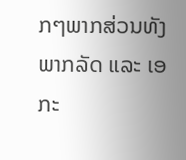ກໆພາກສ່ວນທັງພາກລັດ ແລະ ເອກະ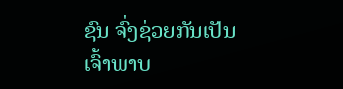ຊົນ ຈົ່ງຊ່ວຍກັນເປັນເຈົ້າພາບ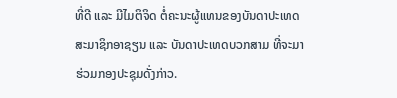ທີ່ດີ ແລະ ມີໄມຕິຈິດ ຕໍ່ຄະນະຜູ້ແທນຂອງບັນດາປະເທດສະມາຊິກອາຊຽນ ແລະ ບັນດາປະເທດບວກສາມ ທີ່ຈະມາຮ່ວມກອງປະຊຸມດັ່ງກ່າວ.